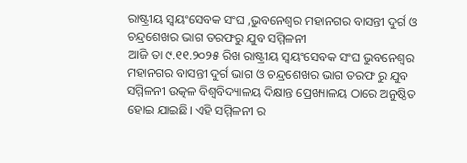ରାଷ୍ଟ୍ରୀୟ ସ୍ୱୟଂସେବକ ସଂଘ ,ଭୁବନେଶ୍ୱର ମହାନଗର ବାସନ୍ତୀ ଦୁର୍ଗ ଓ ଚନ୍ଦ୍ରଶେଖର ଭାଗ ତରଫରୁ ଯୁବ ସମ୍ମିଳନୀ
ଆଜି ତା ୯.୧୧.୨୦୨୫ ରିଖ ରାଷ୍ଟ୍ରୀୟ ସ୍ଵୟଂସେବକ ସଂଘ ଭୁବନେଶ୍ୱର ମହାନଗର ବାସନ୍ତୀ ଦୁର୍ଗ ଭାଗ ଓ ଚନ୍ଦ୍ରଶେଖର ଭାଗ ତରଫ ରୁ ଯୁବ ସମ୍ମିଳନୀ ଉତ୍କଳ ବିଶ୍ଵବିଦ୍ୟାଳୟ ଦିକ୍ଷାନ୍ତ ପ୍ରେଖ୍ୟାଳୟ ଠାରେ ଅନୁଷ୍ଠିତ ହୋଇ ଯାଇଛି। ଏହି ସମ୍ମିଳନୀ ର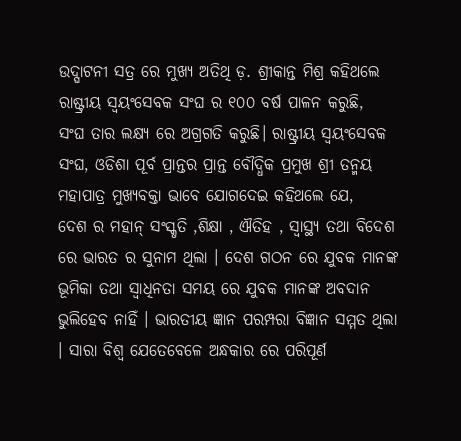ଉଦ୍ଘାଟନୀ ସତ୍ର ରେ ମୁଖ୍ୟ ଅତିଥି ଡ଼. ଶ୍ରୀକାନ୍ତ ମିଶ୍ର କହିଥଲେ ରାଷ୍ଟ୍ରୀୟ ସ୍ଵୟଂସେବକ ସଂଘ ର ୧୦୦ ବର୍ଷ ପାଳନ କରୁଛି,
ସଂଘ ତାର ଲକ୍ଷ୍ୟ ରେ ଅଗ୍ରଗତି କରୁଛି। ରାଷ୍ଟ୍ରୀୟ ସ୍ଵୟଂସେବକ ସଂଘ, ଓଡିଶା ପୂର୍ବ ପ୍ରାନ୍ତର ପ୍ରାନ୍ତ ବୌଦ୍ଧିକ ପ୍ରମୁଖ ଶ୍ରୀ ତନ୍ମୟ ମହାପାତ୍ର ମୁଖ୍ୟବକ୍ତା ଭାବେ ଯୋଗଦେଇ କହିଥଲେ ଯେ,
ଦେଶ ର ମହାନ୍ ସଂସ୍କୃତି ,ଶିକ୍ଷା , ଐତିହ , ସ୍ବାସ୍ଥ୍ୟ ତଥା ବିଦେଶ ରେ ଭାରତ ର ସୁନାମ ଥିଲା । ଦେଶ ଗଠନ ରେ ଯୁବକ ମାନଙ୍କ ଭୂମିକା ତଥା ସ୍ଵାଧିନତା ସମୟ ରେ ଯୁବକ ମାନଙ୍କ ଅବଦାନ ଭୁଲିହେବ ନାହିଁ । ଭାରତୀୟ ଜ୍ଞାନ ପରମ୍ପରା ବିଜ୍ଞାନ ସମ୍ମତ ଥିଲା । ସାରା ବିଶ୍ଵ ଯେତେବେଳେ ଅନ୍ଧକାର ରେ ପରିପୂର୍ଣ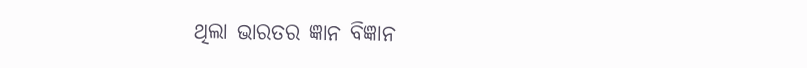ଥିଲା ଭାରତର ଜ୍ଞାନ ବିଜ୍ଞାନ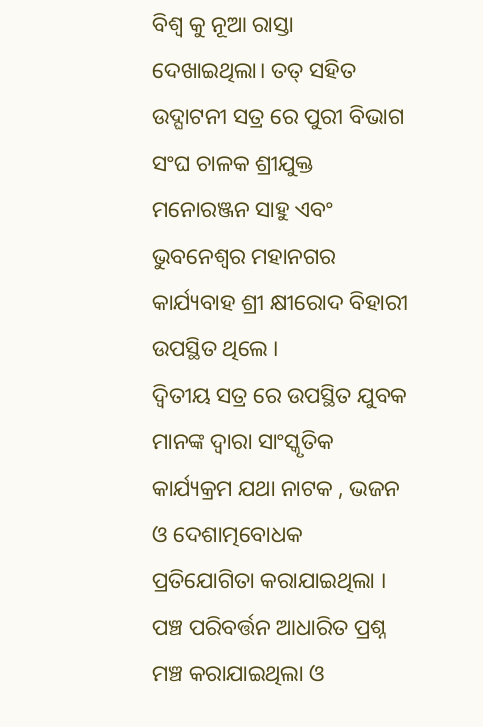ବିଶ୍ଵ କୁ ନୂଆ ରାସ୍ତା ଦେଖାଇଥିଲା। ତତ୍ ସହିତ ଉଦ୍ଘାଟନୀ ସତ୍ର ରେ ପୁରୀ ବିଭାଗ ସଂଘ ଚାଳକ ଶ୍ରୀଯୁକ୍ତ ମନୋରଞ୍ଜନ ସାହୁ ଏବଂ ଭୁବନେଶ୍ବର ମହାନଗର କାର୍ଯ୍ୟବାହ ଶ୍ରୀ କ୍ଷୀରୋଦ ବିହାରୀ ଉପସ୍ଥିତ ଥିଲେ ।
ଦ୍ଵିତୀୟ ସତ୍ର ରେ ଉପସ୍ଥିତ ଯୁବକ ମାନଙ୍କ ଦ୍ଵାରା ସାଂସ୍କୃତିକ କାର୍ଯ୍ୟକ୍ରମ ଯଥା ନାଟକ , ଭଜନ ଓ ଦେଶାତ୍ମବୋଧକ ପ୍ରତିଯୋଗିତା କରାଯାଇଥିଲା । ପଞ୍ଚ ପରିବର୍ତ୍ତନ ଆଧାରିତ ପ୍ରଶ୍ନ ମଞ୍ଚ କରାଯାଇଥିଲା ଓ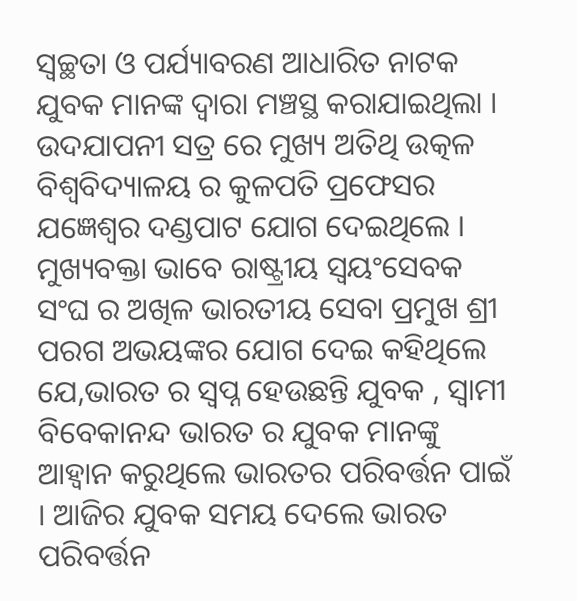ସ୍ୱଚ୍ଛତା ଓ ପର୍ଯ୍ୟାବରଣ ଆଧାରିତ ନାଟକ ଯୁବକ ମାନଙ୍କ ଦ୍ଵାରା ମଞ୍ଚସ୍ଥ କରାଯାଇଥିଲା ।
ଉଦଯାପନୀ ସତ୍ର ରେ ମୁଖ୍ୟ ଅତିଥି ଉତ୍କଳ ବିଶ୍ଵବିଦ୍ୟାଳୟ ର କୁଳପତି ପ୍ରଫେସର ଯଜ୍ଞେଶ୍ଵର ଦଣ୍ଡପାଟ ଯୋଗ ଦେଇଥିଲେ । ମୁଖ୍ୟବକ୍ତା ଭାବେ ରାଷ୍ଟ୍ରୀୟ ସ୍ଵୟଂସେବକ ସଂଘ ର ଅଖିଳ ଭାରତୀୟ ସେବା ପ୍ରମୁଖ ଶ୍ରୀ ପରଗ ଅଭୟଙ୍କର ଯୋଗ ଦେଇ କହିଥିଲେ ଯେ,ଭାରତ ର ସ୍ବପ୍ନ ହେଉଛନ୍ତି ଯୁବକ , ସ୍ବାମୀ ବିବେକାନନ୍ଦ ଭାରତ ର ଯୁବକ ମାନଙ୍କୁ ଆହ୍ବାନ କରୁଥିଲେ ଭାରତର ପରିବର୍ତ୍ତନ ପାଇଁ । ଆଜିର ଯୁବକ ସମୟ ଦେଲେ ଭାରତ ପରିବର୍ତ୍ତନ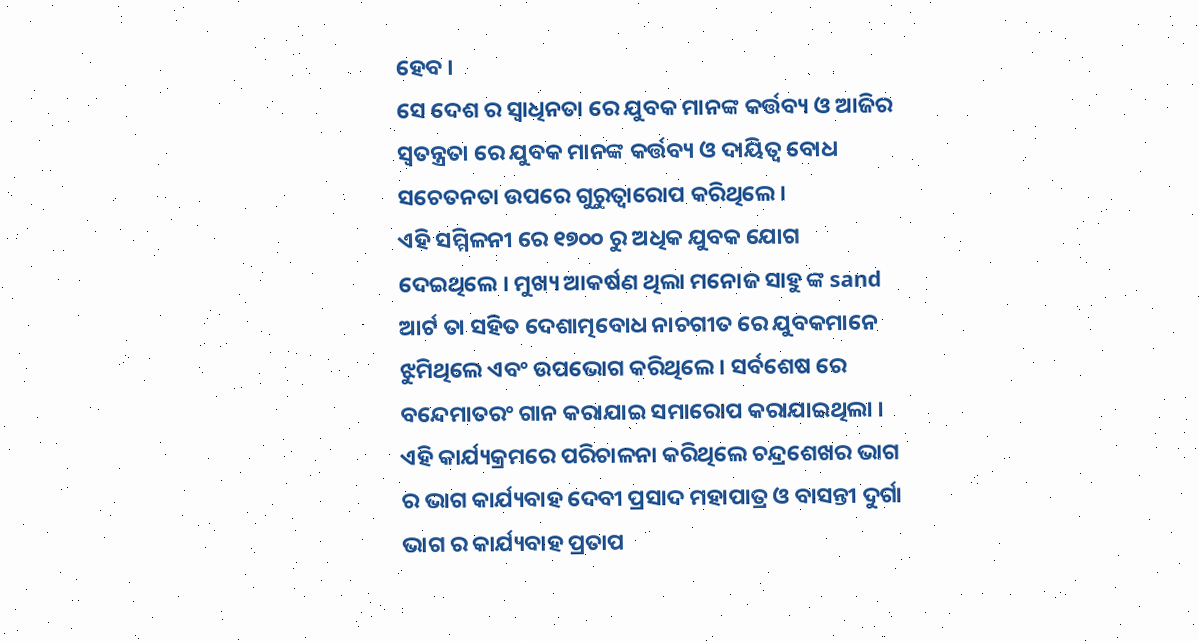ହେବ ।
ସେ ଦେଶ ର ସ୍ଵାଧିନତା ରେ ଯୁବକ ମାନଙ୍କ କର୍ତ୍ତବ୍ୟ ଓ ଆଜିର ସ୍ୱତନ୍ତ୍ରତା ରେ ଯୁବକ ମାନଙ୍କ କର୍ତ୍ତବ୍ୟ ଓ ଦାୟିତ୍ଵ ବୋଧ ସଚେତନତା ଉପରେ ଗୁରୁତ୍ୱାରୋପ କରିଥିଲେ ।
ଏହି ସମ୍ମିଳନୀ ରେ ୧୭୦୦ ରୁ ଅଧିକ ଯୁବକ ଯୋଗ ଦେଇଥିଲେ । ମୁଖ୍ୟ ଆକର୍ଷଣ ଥିଲା ମନୋଜ ସାହୁ ଙ୍କ sand ଆର୍ଟ ତା ସହିତ ଦେଶାତ୍ମବୋଧ ନାଚଗୀତ ରେ ଯୁବକମାନେ ଝୁମିଥିଲେ ଏବଂ ଉପଭୋଗ କରିଥିଲେ । ସର୍ବଶେଷ ରେ ବନ୍ଦେମାତରଂ ଗାନ କରାଯାଇ ସମାରୋପ କରାଯାଇଥିଲା ।
ଏହି କାର୍ଯ୍ୟକ୍ରମରେ ପରିଚାଳନା କରିଥିଲେ ଚନ୍ଦ୍ରଶେଖର ଭାଗ ର ଭାଗ କାର୍ଯ୍ୟବାହ ଦେବୀ ପ୍ରସାଦ ମହାପାତ୍ର ଓ ବାସନ୍ତୀ ଦୁର୍ଗା ଭାଗ ର କାର୍ଯ୍ୟବାହ ପ୍ରତାପ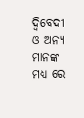ଦ୍ବିବେଦୀ ଓ ଅନ୍ୟ ମାନଙ୍କ ମଧ୍ୟ ରେ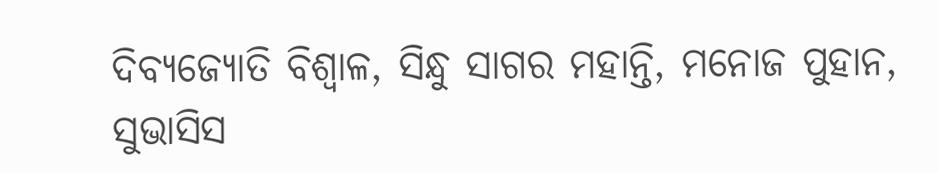ଦିବ୍ୟଜ୍ୟୋତି ବିଶ୍ଵାଳ, ସିନ୍ଧୁ ସାଗର ମହାନ୍ତି, ମନୋଜ ପୁହାନ, ସୁଭାସିସ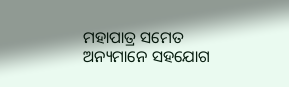ମହାପାତ୍ର ସମେତ ଅନ୍ୟମାନେ ସହଯୋଗ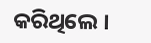କରିଥିଲେ ।